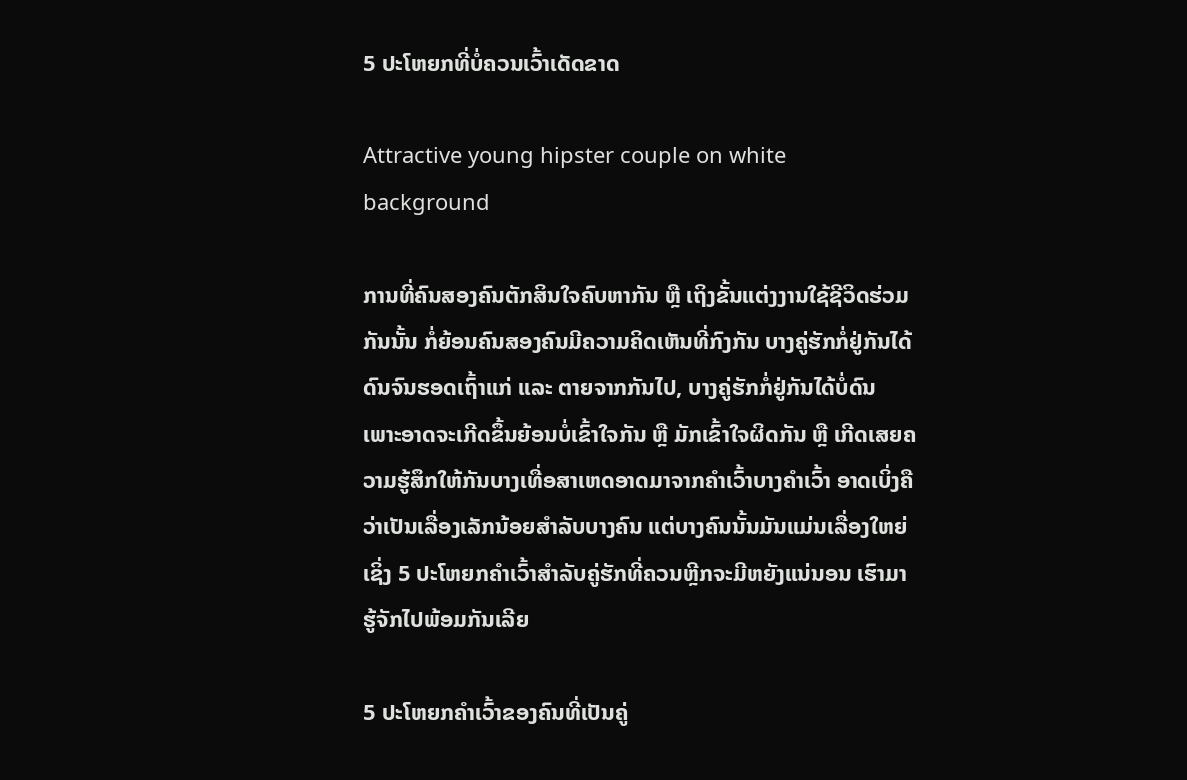5 ປະໂຫຍກທີ່ບໍ່ຄວນເວົ້າເດັດຂາດ

Attractive young hipster couple on white background

ການທີ່ຄົນສອງຄົນຕັກສິນໃຈຄົບຫາກັນ ຫຼື ເຖິງຂັ້ນແຕ່ງງານໃຊ້ຊີວິດຮ່ວມກັນນັ້ນ ກໍ່ຍ້ອນຄົນສອງຄົນມີຄວາມຄິດເຫັນທີ່ກົງກັນ ບາງຄູ່ຮັກກໍ່ຢູ່ກັນໄດ້ດົນຈົນຮອດເຖົ້າແກ່ ແລະ ຕາຍຈາກກັນໄປ, ບາງຄູ່ຮັກກໍ່ຢູ່ກັນໄດ້ບໍ່ດົນ ເພາະອາດຈະເກີດຂຶ້ນຍ້ອນບໍ່ເຂົ້າໃຈກັນ ຫຼື ມັກເຂົ້າໃຈຜິດກັນ ຫຼື ເກີດເສຍຄວາມຮູ້ສຶກໃຫ້ກັນບາງເທື່ອສາເຫດອາດມາຈາກຄຳເວົ້າບາງຄຳເວົ້າ ອາດເບິ່ງຄືວ່າເປັນເລື່ອງເລັກນ້ອຍສຳລັບບາງຄົນ ແຕ່ບາງຄົນນັ້ນມັນແມ່ນເລື່ອງໃຫຍ່ ເຊິ່ງ 5 ປະໂຫຍກຄຳເວົ້າສຳລັບຄູ່ຮັກທີ່ຄວນຫຼີກຈະມີຫຍັງແນ່ນອນ ເຮົາມາຮູ້ຈັກໄປພ້ອມກັນເລີຍ

5 ປະໂຫຍກຄຳເວົ້າຂອງຄົນທີ່ເປັນຄູ່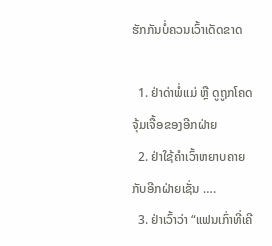ຮັກກັນບໍ່ຄວນເວົ້າເດັດຂາດ

  1. ຢ່າດ່າພໍ່ແມ່ ຫຼື ດູຖູກໂຄດຈຸ້ມເຈື້ອຂອງອີກຝ່າຍ
  2. ຢ່າໃຊ້ຄຳເວົ້າຫຍາບຄາຍກັບອີກຝ່າຍເຊັ່ນ ….
  3. ຢ່າເວົ້າວ່າ “ແຟນເກົ່າທີ່ເຄີ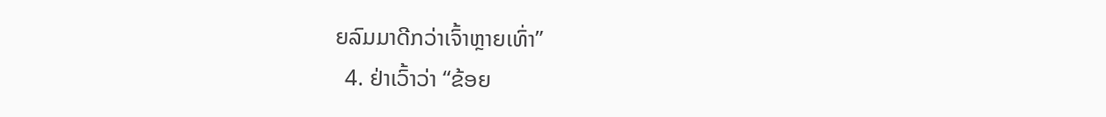ຍລົມມາດີກວ່າເຈົ້າຫຼາຍເທົ່າ”
  4. ຢ່າເວົ້າວ່າ “ຂ້ອຍ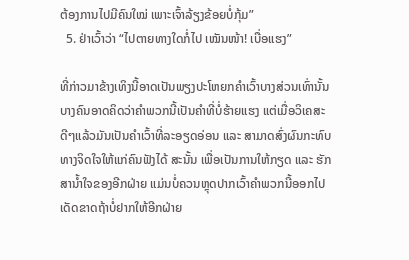ຕ້ອງການໄປມີຄົນໃໝ່ ເພາະເຈົ້າລ້ຽງຂ້ອຍບໍ່ກຸ້ມ”
  5. ຢ່າເວົ້າວ່າ “ໄປຕາຍທາງໃດກໍ່ໄປ ເໝັນໜ້າ! ເບື່ອແຮງ”

ທີ່ກ່າວມາຂ້າງເທິງນີ້ອາດເປັນພຽງປະໂຫຍກຄຳເວົ້າບາງສ່ວນເທົ່ານັ້ນ ບາງຄົນອາດຄິດວ່າຄຳພວກນີ້ເປັນຄຳທີ່ບໍ່ຮ້າຍແຮງ ແຕ່ເມື່ອວິເຄສະດີໆແລ້ວມັນເປັນຄຳເວົ້າທີ່ລະອຽດອ່ອນ ແລະ ສາມາດສົ່ງຜົນກະທົບທາງຈິດໃຈໃຫ້ແກ່ຄົນຟັງໄດ້ ສະນັ້ນ ເພື່ອເປັນການໃຫ້ກຽດ ແລະ ຮັກສານ້ຳໃຈຂອງອີກຝ່າຍ ແມ່ນບໍ່ຄວນຫຼຸດປາກເວົ້າຄຳພວກນີ້ອອກໄປເດັດຂາດຖ້າບໍ່ຢາກໃຫ້ອີກຝ່າຍ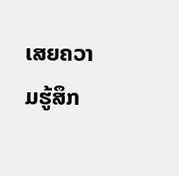ເສຍຄວາມຮູ້ສຶກ